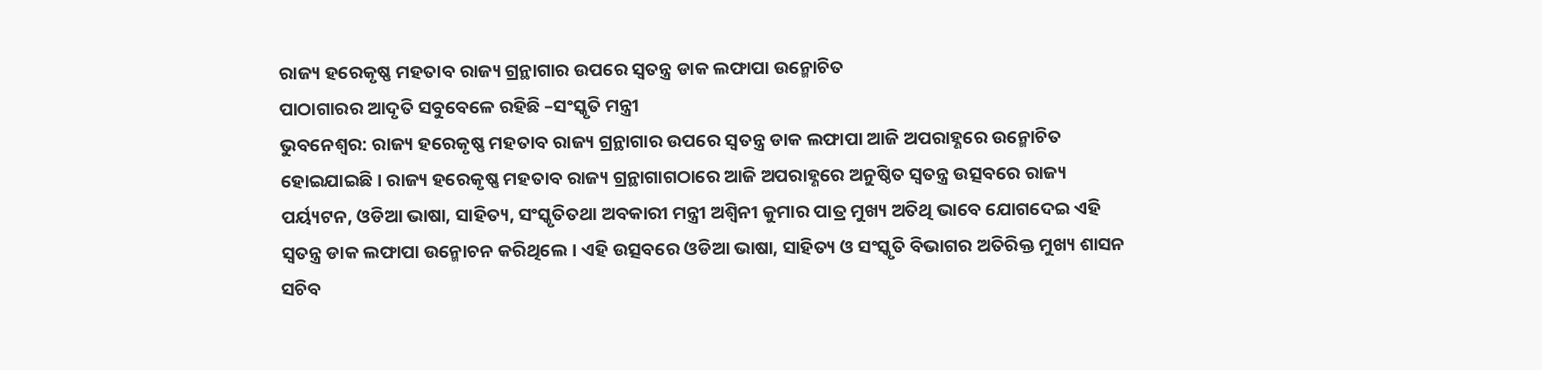ରାଜ୍ୟ ହରେକୃଷ୍ଣ ମହତାବ ରାଜ୍ୟ ଗ୍ରନ୍ଥାଗାର ଉପରେ ସ୍ୱତନ୍ତ୍ର ଡାକ ଲଫାପା ଉନ୍ମୋଚିତ
ପାଠାଗାରର ଆଦୃତି ସବୁବେଳେ ରହିଛି –ସଂସ୍କୃତି ମନ୍ତ୍ରୀ
ଭୁବନେଶ୍ୱର: ରାଜ୍ୟ ହରେକୃଷ୍ଣ ମହତାବ ରାଜ୍ୟ ଗ୍ରନ୍ଥାଗାର ଉପରେ ସ୍ୱତନ୍ତ୍ର ଡାକ ଲଫାପା ଆଜି ଅପରାହ୍ଣରେ ଉନ୍ମୋଚିତ ହୋଇଯାଇଛି। ରାଜ୍ୟ ହରେକୃଷ୍ଣ ମହତାବ ରାଜ୍ୟ ଗ୍ରନ୍ଥାଗାଗଠାରେ ଆଜି ଅପରାହ୍ଣରେ ଅନୁଷ୍ଠିତ ସ୍ୱତନ୍ତ୍ର ଉତ୍ସବରେ ରାଜ୍ୟ ପର୍ୟ୍ୟଟନ, ଓଡିଆ ଭାଷା, ସାହିତ୍ୟ, ସଂସ୍କୃତିତଥା ଅବକାରୀ ମନ୍ତ୍ରୀ ଅଶ୍ୱିନୀ କୁମାର ପାତ୍ର ମୁଖ୍ୟ ଅତିଥି ଭାବେ ଯୋଗଦେଇ ଏହି ସ୍ୱତନ୍ତ୍ର ଡାକ ଲଫାପା ଉନ୍ମୋଚନ କରିଥିଲେ। ଏହି ଉତ୍ସବରେ ଓଡିଆ ଭାଷା, ସାହିତ୍ୟ ଓ ସଂସ୍କୃତି ବିଭାଗର ଅତିରିକ୍ତ ମୁଖ୍ୟ ଶାସନ ସଚିବ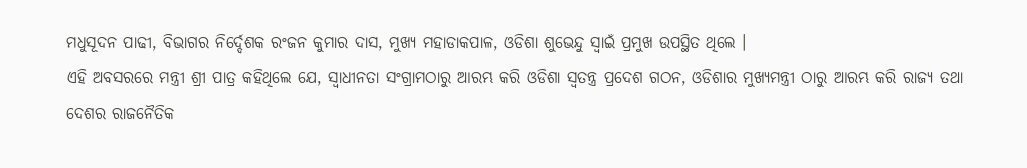ମଧୁସୂଦନ ପାଢୀ, ବିଭାଗର ନିର୍ଦ୍ଦେଶକ ରଂଜନ କୁମାର ଦାସ, ମୁଖ୍ୟ ମହାଡାକପାଳ, ଓଡିଶା ଶୁଭେନ୍ଦୁ ସ୍ୱାଇଁ ପ୍ରମୁଖ ଉପସ୍ଥିତ ଥିଲେ ।
ଏହି ଅବସରରେ ମନ୍ତ୍ରୀ ଶ୍ରୀ ପାତ୍ର କହିଥିଲେ ଯେ, ସ୍ୱାଧୀନତା ସଂଗ୍ରାମଠାରୁ ଆରମ୍ଭ କରି ଓଡିଶା ସ୍ୱତନ୍ତ୍ର ପ୍ରଦେଶ ଗଠନ, ଓଡିଶାର ମୁଖ୍ୟମନ୍ତ୍ରୀ ଠାରୁ ଆରମ୍ଭ କରି ରାଜ୍ୟ ତଥା ଦେଶର ରାଜନୈତିକ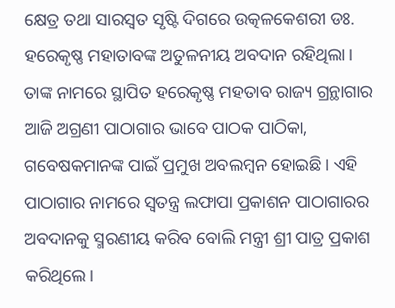କ୍ଷେତ୍ର ତଥା ସାରସ୍ୱତ ସୃଷ୍ଟି ଦିଗରେ ଉତ୍କଳକେଶରୀ ଡଃ. ହରେକୃଷ୍ଣ ମହାତାବଙ୍କ ଅତୁଳନୀୟ ଅବଦାନ ରହିଥିଲା। ତାଙ୍କ ନାମରେ ସ୍ଥାପିତ ହରେକୃଷ୍ଣ ମହତାବ ରାଜ୍ୟ ଗ୍ରନ୍ଥାଗାର ଆଜି ଅଗ୍ରଣୀ ପାଠାଗାର ଭାବେ ପାଠକ ପାଠିକା, ଗବେଷକମାନଙ୍କ ପାଇଁ ପ୍ରମୁଖ ଅବଲମ୍ବନ ହୋଇଛି। ଏହି ପାଠାଗାର ନାମରେ ସ୍ୱତନ୍ତ୍ର ଲଫାପା ପ୍ରକାଶନ ପାଠାଗାରର ଅବଦାନକୁ ସ୍ମରଣୀୟ କରିବ ବୋଲି ମନ୍ତ୍ରୀ ଶ୍ରୀ ପାତ୍ର ପ୍ରକାଶ କରିଥିଲେ।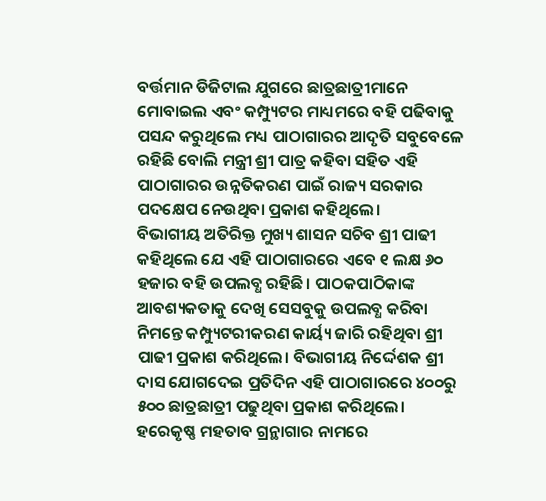ବର୍ତ୍ତମାନ ଡିଜିଟାଲ ଯୁଗରେ ଛାତ୍ରଛାତ୍ରୀମାନେ ମୋବାଇଲ ଏବଂ କମ୍ପ୍ୟୁଟର ମାଧ୍ୟମରେ ବହି ପଢିବାକୁ ପସନ୍ଦ କରୁଥିଲେ ମଧ୍ୟ ପାଠାଗାରର ଆଦୃତି ସବୁବେଳେ ରହିଛି ବୋଲି ମନ୍ତ୍ରୀ ଶ୍ରୀ ପାତ୍ର କହିବା ସହିତ ଏହି ପାଠାଗାରର ଉନ୍ନତିକରଣ ପାଇଁ ରାଜ୍ୟ ସରକାର ପଦକ୍ଷେପ ନେଉଥିବା ପ୍ରକାଶ କହିଥିଲେ।
ବିଭାଗୀୟ ଅତିରିକ୍ତ ମୁଖ୍ୟ ଶାସନ ସଚିବ ଶ୍ରୀ ପାଢୀ କହିଥିଲେ ଯେ ଏହି ପାଠାଗାରରେ ଏବେ ୧ ଲକ୍ଷ ୬୦ ହଜାର ବହି ଉପଲବ୍ଧ ରହିଛି। ପାଠକପାଠିକାଙ୍କ ଆବଶ୍ୟକତାକୁ ଦେଖି ସେସବୁକୁ ଉପଲବ୍ଧ କରିବା ନିମନ୍ତେ କମ୍ପ୍ୟୁଟରୀକରଣ କାର୍ୟ୍ୟ ଜାରି ରହିଥିବା ଶ୍ରୀ ପାଢୀ ପ୍ରକାଶ କରିଥିଲେ। ବିଭାଗୀୟ ନିର୍ଦ୍ଦେଶକ ଶ୍ରୀ ଦାସ ଯୋଗଦେଇ ପ୍ରତିଦିନ ଏହି ପାଠାଗାରରେ ୪୦୦ରୁ ୫୦୦ ଛାତ୍ରଛାତ୍ରୀ ପଢୁଥିବା ପ୍ରକାଶ କରିଥିଲେ। ହରେକୃଷ୍ଣ ମହତାବ ଗ୍ରନ୍ଥାଗାର ନାମରେ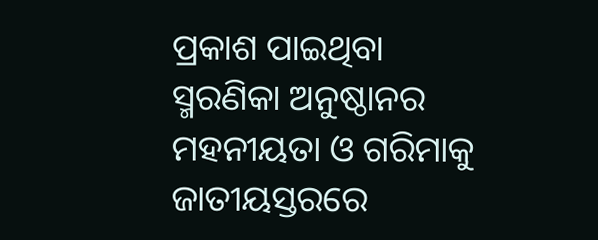ପ୍ରକାଶ ପାଇଥିବା ସ୍ମରଣିକା ଅନୁଷ୍ଠାନର ମହନୀୟତା ଓ ଗରିମାକୁ ଜାତୀୟସ୍ତରରେ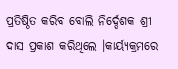ପ୍ରତିଷ୍ଠିତ କରିବ ବୋଲି ନିର୍ଦ୍ଦେଶକ ଶ୍ରୀ ଦାସ ପ୍ରକାଶ କରିଥିଲେ ।କାର୍ୟ୍ୟକ୍ରମରେ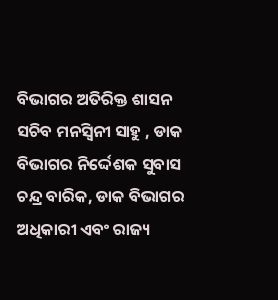ବିଭାଗର ଅତିରିକ୍ତ ଶାସନ ସଚିବ ମନସ୍ୱିନୀ ସାହୁ , ଡାକ ବିଭାଗର ନିର୍ଦ୍ଦେଶକ ସୁବାସ ଚନ୍ଦ୍ର ବାରିକ, ଡାକ ବିଭାଗର ଅଧିକାରୀ ଏବଂ ରାଜ୍ୟ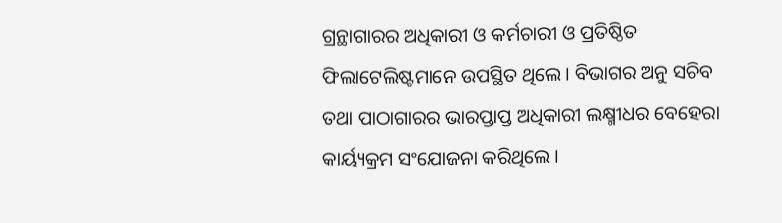ଗ୍ରନ୍ଥାଗାରର ଅଧିକାରୀ ଓ କର୍ମଚାରୀ ଓ ପ୍ରତିଷ୍ଠିତ ଫିଲାଟେଲିଷ୍ଟମାନେ ଉପସ୍ଥିତ ଥିଲେ। ବିଭାଗର ଅନୁ ସଚିବ ତଥା ପାଠାଗାରର ଭାରପ୍ତାପ୍ତ ଅଧିକାରୀ ଲକ୍ଷ୍ମୀଧର ବେହେରା କାର୍ୟ୍ୟକ୍ରମ ସଂଯୋଜନା କରିଥିଲେ।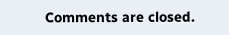Comments are closed.